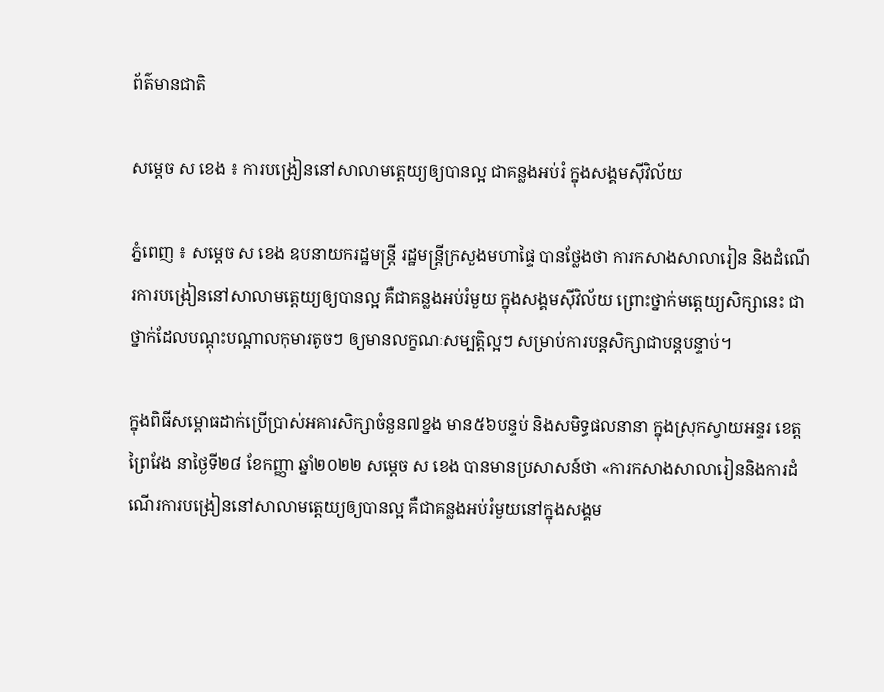ព័ត៌មានជាតិ

សម្ដេច ស ខេង ៖ ការបង្រៀននៅសាលាមត្តេយ្យឲ្យបានល្អ ជាគន្លងអប់រំ ក្នុងសង្គមស៊ីវិល័យ

ភ្នំពេញ ៖ សម្ដេច ស ខេង ឧបនាយករដ្ឋមន្ដ្រី រដ្ឋមន្ដ្រីក្រសួងមហាផ្ទៃ បានថ្លែងថា ការកសាងសាលារៀន និងដំណើរការបង្រៀននៅសាលាមត្តេយ្យឲ្យបានល្អ គឺជាគន្លងអប់រំមួយ ក្នុងសង្គមស៊ីវិល័យ ព្រោះថ្នាក់មត្តេយ្យសិក្សានេះ ជាថ្នាក់ដែលបណ្ដុះបណ្ដាលកុមារតូចៗ ឲ្យមានលក្ខណៈសម្បត្តិល្អៗ សម្រាប់ការបន្តសិក្សាជាបន្តបន្ទាប់។

ក្នុងពិធីសម្ពោធដាក់ប្រើប្រាស់អគារសិក្សាចំនួន៧ខ្នង មាន៥៦បន្ទប់ និងសមិទ្ធផលនានា ក្នុងស្រុកស្វាយអន្ទរ ខេត្តព្រៃវែង នាថ្ងៃទី២៨ ខែកញ្ញា ឆ្នាំ២០២២ សម្ដេច ស ខេង បានមានប្រសាសន៍ថា «ការកសាងសាលារៀននិងការដំណើរការបង្រៀននៅសាលាមត្តេយ្យឲ្យបានល្អ គឺជាគន្លងអប់រំមួយនៅក្នុងសង្គម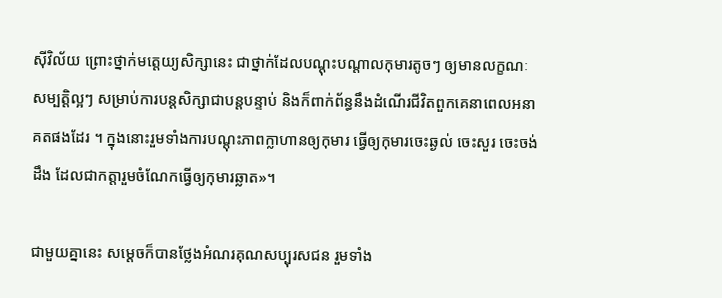ស៊ីវិល័យ ព្រោះថ្នាក់មត្តេយ្យសិក្សានេះ ជាថ្នាក់ដែលបណ្ដុះបណ្ដាលកុមារតូចៗ ឲ្យមានលក្ខណៈសម្បត្តិល្អៗ សម្រាប់ការបន្តសិក្សាជាបន្តបន្ទាប់ និងក៏ពាក់ព័ន្ធនឹងដំណើរជីវិតពួកគេនាពេលអនាគតផងដែរ ។ ក្នុងនោះរួមទាំងការបណ្ដុះភាពក្លាហានឲ្យកុមារ ធ្វើឲ្យកុមារចេះឆ្ងល់ ចេះសួរ ចេះចង់ដឹង ដែលជាកត្តារួមចំណែកធ្វើឲ្យកុមារឆ្លាត»។

ជាមួយគ្នានេះ សម្ដេចក៏បានថ្លែងអំណរគុណសប្បុរសជន រួមទាំង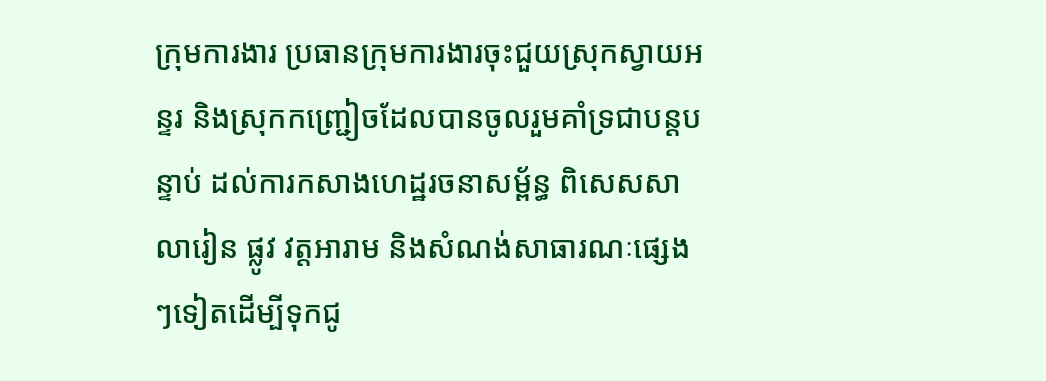ក្រុមការងារ ប្រធានក្រុមការងារចុះជួយស្រុកស្វាយអន្ទរ និងស្រុកកញ្ជ្រៀចដែលបានចូលរួមគាំទ្រជាបន្តបន្ទាប់ ដល់ការកសាងហេដ្ឋរចនាសម្ព័ន្ធ ពិសេសសាលារៀន ផ្លូវ វត្តអារាម និងសំណង់សាធារណៈផ្សេងៗទៀតដើម្បីទុកជូ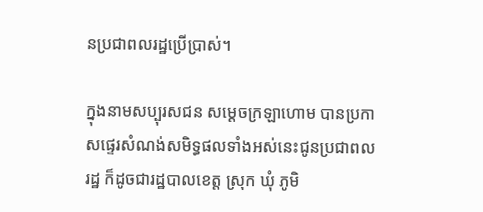នប្រជាពលរដ្ឋប្រើប្រាស់។

ក្នុងនាមសប្បុរសជន សម្ដេចក្រឡាហោម បានប្រកាសផ្ទេរសំណង់សមិទ្ធផលទាំងអស់នេះជូនប្រជាពលរដ្ឋ ក៏ដូចជារដ្ឋបាលខេត្ត ស្រុក ឃុំ ភូមិ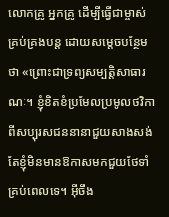លោកគ្រូ អ្នកគ្រូ ដើម្បីធ្វើជាម្ចាស់គ្រប់គ្រងបន្ត ដោយសម្ដេចបន្ថែមថា «ព្រោះជាទ្រព្យសម្បត្តិសាធារណៈ។ ខ្ញុំខិតខំប្រមែលប្រមូលថវិកាពីសប្បុរសជននានាជួយសាងសង់ តែខ្ញុំមិនមានឱកាសមកជួយថែទាំគ្រប់ពេលទេ។ អ៊ីចឹង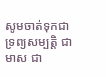សូមចាត់ទុកជាទ្រព្យសម្បត្តិ ជាមាស ជា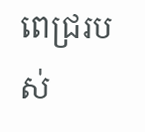ពេជ្ររបស់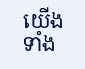យើងទាំង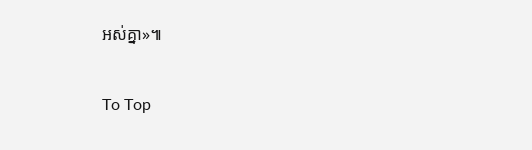អស់គ្នា»៕

To Top